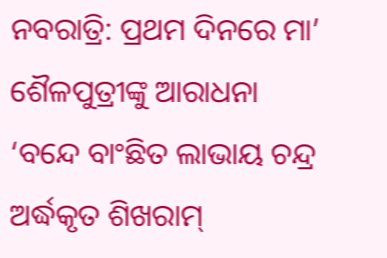ନବରାତ୍ରି: ପ୍ରଥମ ଦିନରେ ମା’ ଶୈଳପୁତ୍ରୀଙ୍କୁ ଆରାଧନା
‘ବନ୍ଦେ ବାଂଛିତ ଲାଭାୟ ଚନ୍ଦ୍ର ଅର୍ଦ୍ଧକୃତ ଶିଖରାମ୍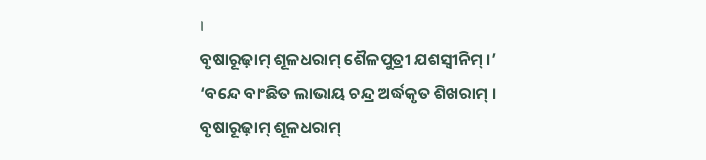।
ବୃଷାରୂଢ଼ାମ୍ ଶୂଳଧରାମ୍ ଶୈଳପୁତ୍ରୀ ଯଶସ୍ୱୀନିମ୍ ।’
‘ବନ୍ଦେ ବାଂଛିତ ଲାଭାୟ ଚନ୍ଦ୍ର ଅର୍ଦ୍ଧକୃତ ଶିଖରାମ୍ ।
ବୃଷାରୂଢ଼ାମ୍ ଶୂଳଧରାମ୍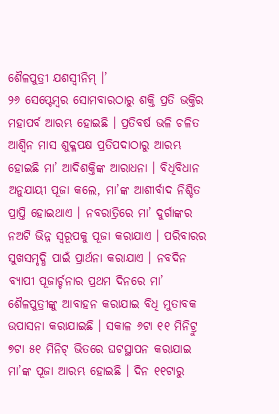ଶୈଳପୁତ୍ରୀ ଯଶସ୍ୱୀନିମ୍ ।’
୨୬ ସେପ୍ଟେମ୍ବର ସୋମବାରଠାରୁ ଶକ୍ତି ପ୍ରତି ଭକ୍ତିର ମହାପର୍ବ ଆରମ୍ଭ ହୋଇଛି । ପ୍ରତିବର୍ଷ ଭଳି ଚଳିତ ଆଶ୍ୱିନ ମାସ ଶୁକ୍ଳପକ୍ଷ ପ୍ରତିପଦାଠାରୁ ଆରମ୍ଭ ହୋଇଛି ମା’ ଆଦିଶକ୍ତିଙ୍କ ଆରାଧନା । ବିଧିବିଧାନ ଅନୁଯାୟୀ ପୂଜା କଲେ, ମା’ଙ୍କ ଆଶୀର୍ବାଦ ନିଶ୍ଚିତ ପ୍ରାପ୍ତି ହୋଇଥାଏ । ନବରାତ୍ରିରେ ମା’ ଦୁର୍ଗାଙ୍କର ନଅଟି ଭିନ୍ନ ସ୍ୱରୂପକୁ ପୂଜା କରାଯାଏ । ପରିବାରର ସୁଖସମୃଦ୍ଧି ପାଇଁ ପ୍ରାର୍ଥନା କରାଯାଏ । ନବଦିନ ବ୍ୟାପୀ ପୂଜାର୍ଚ୍ଚନାର ପ୍ରଥମ ଦିନରେ ମା’ ଶୈଳପୁତ୍ରୀଙ୍କୁ ଆବାହନ କରାଯାଇ ବିଧି ମୁତାବକ ଉପାସନା କରାଯାଇଛି । ସକାଳ ୬ଟା ୧୧ ମିନିଟ୍ରୁ ୭ଟା ୫୧ ମିନିଟ୍ ଭିତରେ ଘଟସ୍ଥାପନ କରାଯାଇ ମା’ଙ୍କ ପୂଜା ଆରମ୍ଭ ହୋଇଛି । ଦିନ ୧୧ଟାରୁ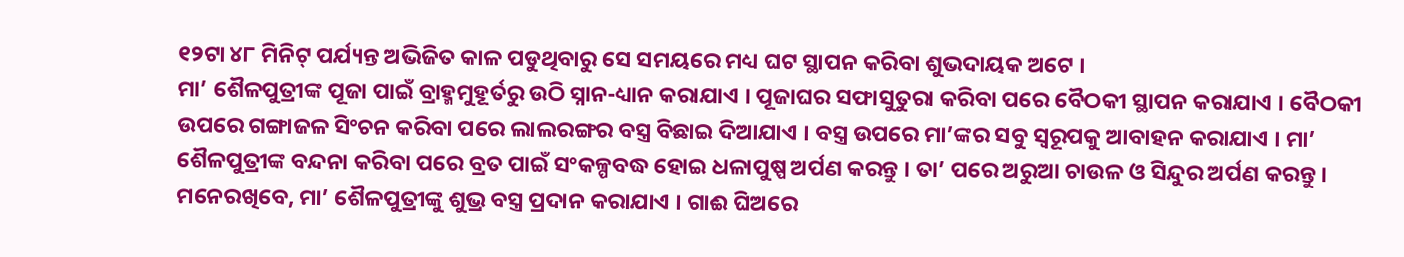୧୨ଟା ୪୮ ମିନିଟ୍ ପର୍ଯ୍ୟନ୍ତ ଅଭିଜିତ କାଳ ପଡୁଥିବାରୁ ସେ ସମୟରେ ମଧ୍ୟ ଘଟ ସ୍ଥାପନ କରିବା ଶୁଭଦାୟକ ଅଟେ ।
ମା’ ଶୈଳପୁତ୍ରୀଙ୍କ ପୂଜା ପାଇଁ ବ୍ରାହ୍ମମୁହୂର୍ତରୁ ଉଠି ସ୍ନାନ-ଧ୍ୟାନ କରାଯାଏ । ପୂଜାଘର ସଫାସୁତୁରା କରିବା ପରେ ବୈଠକୀ ସ୍ଥାପନ କରାଯାଏ । ବୈଠକୀ ଉପରେ ଗଙ୍ଗାଜଳ ସିଂଚନ କରିବା ପରେ ଲାଲରଙ୍ଗର ବସ୍ତ୍ର ବିଛାଇ ଦିଆଯାଏ । ବସ୍ତ୍ର ଉପରେ ମା’ଙ୍କର ସବୁ ସ୍ୱରୂପକୁ ଆବାହନ କରାଯାଏ । ମା’ ଶୈଳପୁତ୍ରୀଙ୍କ ବନ୍ଦନା କରିବା ପରେ ବ୍ରତ ପାଇଁ ସଂକଳ୍ପବଦ୍ଧ ହୋଇ ଧଳାପୁଷ୍ପ ଅର୍ପଣ କରନ୍ତୁ । ତା’ ପରେ ଅରୁଆ ଚାଉଳ ଓ ସିନ୍ଦୁର ଅର୍ପଣ କରନ୍ତୁ । ମନେରଖିବେ, ମା’ ଶୈଳପୁତ୍ରୀଙ୍କୁ ଶୁଭ୍ର ବସ୍ତ୍ର ପ୍ରଦାନ କରାଯାଏ । ଗାଈ ଘିଅରେ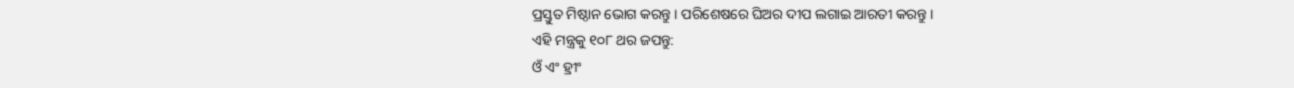ପ୍ରସ୍ତୁତ ମିଷ୍ଠାନ ଭୋଗ କରନ୍ତୁ । ପରିଶେଷରେ ଘିଅର ଦୀପ ଲଗାଇ ଆରତୀ କରନ୍ତୁ ।
ଏହି ମନ୍ତ୍ରକୁ ୧୦୮ ଥର ଜପନ୍ତୁ:
ଓଁ ଏଂ ହ୍ରୀଂ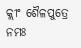କ୍ଲୀଂ ଶୈଳପୁତ୍ରେ ନମଃ